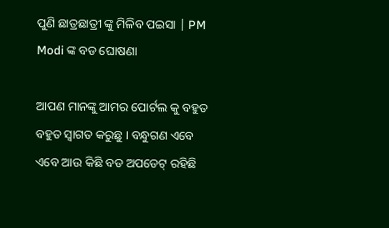ପୁଣି ଛାତ୍ରଛାତ୍ରୀ ଙ୍କୁ ମିଳିବ ପଇସା | PM Modi ଙ୍କ ବଡ ଘୋଷଣା

ଆପଣ ମାନଙ୍କୁ ଆମର ପୋର୍ଟଲ କୁ ବହୁତ ବହୁତ ସ୍ୱାଗତ କରୁଛୁ । ବନ୍ଧୁଗଣ ଏବେ ଏବେ ଆଉ କିଛି ବଡ ଅପଡେଟ୍ ରହିଛି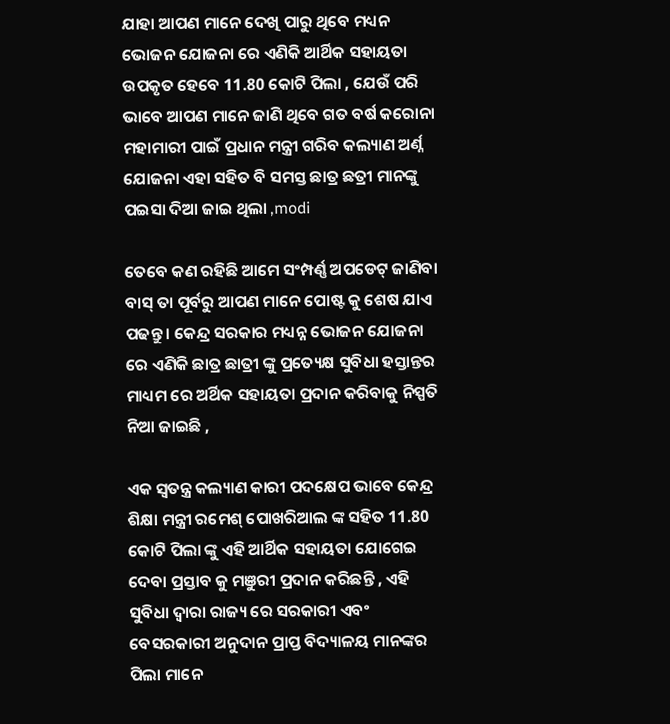ଯାହା ଆପଣ ମାନେ ଦେଖି ପାରୁ ଥିବେ ମଧ୍ୟନ ଭୋଜନ ଯୋଜନା ରେ ଏଣିକି ଆର୍ଥିକ ସହାୟତା ଉପକୃତ ହେବେ 11.80 କୋଟି ପିଲା , ଯେଉଁ ପରି ଭାବେ ଆପଣ ମାନେ ଜାଣି ଥିବେ ଗତ ବର୍ଷ କରୋନା ମହାମାରୀ ପାଇଁ ପ୍ରଧାନ ମନ୍ତ୍ରୀ ଗରିବ କଲ୍ୟାଣ ଅର୍ଣ୍ନ ଯୋଜନା ଏହା ସହିତ ବି ସମସ୍ତ ଛାତ୍ର ଛତ୍ରୀ ମାନଙ୍କୁ ପଇସା ଦିଆ ଜାଇ ଥିଲା ,modi

ତେବେ କଣ ରହିଛି ଆମେ ସଂମ୍ପର୍ଣ୍ଣ ଅପଡେଟ୍ ଜାଣିବା ବାସ୍ ତା ପୂର୍ବରୁ ଆପଣ ମାନେ ପୋଷ୍ଟ କୁ ଶେଷ ଯାଏ ପଢନ୍ତୁ । କେନ୍ଦ୍ର ସରକାର ମଧ୍ୟନ୍ନ ଭୋଜନ ଯୋଜନା ରେ ଏଣିକି ଛାତ୍ର ଛାତ୍ରୀ ଙ୍କୁ ପ୍ରତ୍ୟେକ୍ଷ ସୁବିଧା ହସ୍ତାନ୍ତର ମାଧ୍ୟମ ରେ ଅର୍ଥିକ ସହାୟତା ପ୍ରଦାନ କରିବାକୁ ନିସ୍ପତି ନିଆ ଜାଇଛି ,

ଏକ ସ୍ୱତନ୍ତ୍ର କଲ୍ୟାଣ କାରୀ ପଦକ୍ଷେପ ଭାବେ କେନ୍ଦ୍ର ଶିକ୍ଷା ମନ୍ତ୍ରୀ ରମେଶ୍ ପୋଖରିଆଲ ଙ୍କ ସହିତ 11.80 କୋଟି ପିଲା ଙ୍କୁ ଏହି ଆର୍ଥିକ ସହାୟତା ଯୋଗେଇ ଦେବା ପ୍ରସ୍ତାବ କୁ ମଞୁରୀ ପ୍ରଦାନ କରିଛନ୍ତି , ଏହି ସୁବିଧା ଦ୍ୱାରା ରାଜ୍ୟ ରେ ସରକାରୀ ଏବଂ ବେସରକାରୀ ଅନୁଦାନ ପ୍ରାପ୍ତ ବିଦ୍ୟାଳୟ ମାନଙ୍କର ପିଲା ମାନେ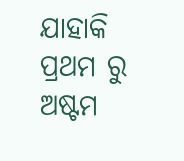ଯାହାକି ପ୍ରଥମ ରୁ ଅଷ୍ଟମ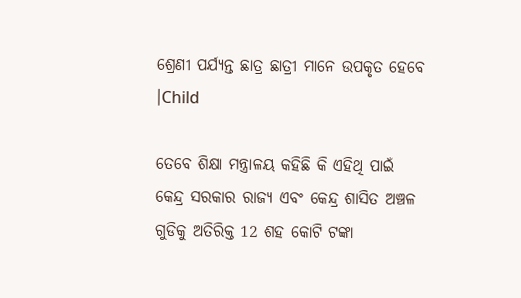ଶ୍ରେଣୀ ପର୍ଯ୍ୟନ୍ତ ଛାତ୍ର ଛାତ୍ରୀ ମାନେ ଉପକୃତ ହେବେ ।Child

ତେବେ ଶିକ୍ଷା ମନ୍ତ୍ରାଳୟ କହିଛି କି ଏହିଥି ପାଇଁ କେନ୍ଦ୍ର ସରକାର ରାଜ୍ୟ ଏବଂ କେନ୍ଦ୍ର ଶାସିତ ଅଞ୍ଚଳ ଗୁଡିକୁ ଅତିରିକ୍ତ 12 ଶହ କୋଟି ଟଙ୍କା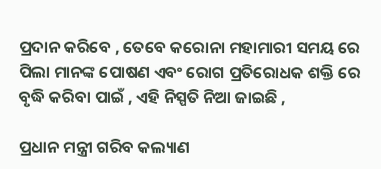ପ୍ରଦାନ କରିବେ , ତେବେ କରୋନା ମହାମାରୀ ସମୟ ରେ ପିଲା ମାନଙ୍କ ପୋଷଣ ଏବଂ ରୋଗ ପ୍ରତିରୋଧକ ଶକ୍ତି ରେ ବୃଦ୍ଧି କରିବା ପାଇଁ , ଏହି ନିସ୍ପତି ନିଆ ଜାଇଛି ,

ପ୍ରଧାନ ମନ୍ତ୍ରୀ ଗରିବ କଲ୍ୟାଣ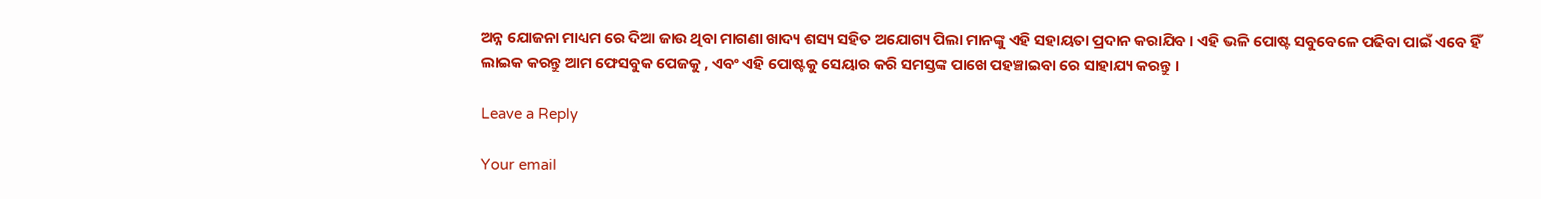ଅନ୍ନ ଯୋଜନା ମାଧ୍ୟମ ରେ ଦିଆ ଜାଉ ଥିବା ମାଗଣା ଖାଦ୍ୟ ଶସ୍ୟ ସହିତ ଅଯୋଗ୍ୟ ପିଲା ମାନଙ୍କୁ ଏହି ସହାୟତା ପ୍ରଦାନ କରାଯିବ । ଏହି ଭଳି ପୋଷ୍ଟ ସବୁବେଳେ ପଢିବା ପାଇଁ ଏବେ ହିଁ ଲାଇକ କରନ୍ତୁ ଆମ ଫେସବୁକ ପେଜକୁ , ଏବଂ ଏହି ପୋଷ୍ଟକୁ ସେୟାର କରି ସମସ୍ତଙ୍କ ପାଖେ ପହଞ୍ଚାଇବା ରେ ସାହାଯ୍ୟ କରନ୍ତୁ ।

Leave a Reply

Your email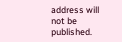address will not be published.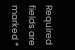Required fields are marked *